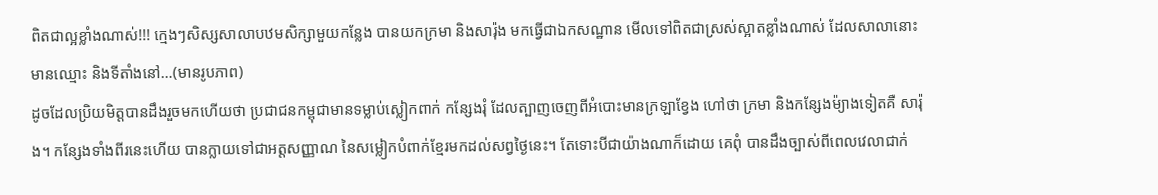ពិតជាល្អខ្លាំងណាស់!!! ក្មេងៗសិស្សសាលាបឋមសិក្សាមួយកន្លែង បានយកក្រមា និងសារ៉ុង មកធ្វើជាឯកសណ្ឋាន មើលទៅពិតជាស្រស់ស្អាតខ្លាំងណាស់ ដែលសាលានោះ មានឈ្មោះ និងទីតាំងនៅ…(មានរូបភាព)
ដូចដែលប្រិយមិត្ដបានដឹងរួចមកហើយថា ប្រជាជនកម្ពុជាមានទម្លាប់ស្លៀកពាក់ កន្សែងរុំ ដែលត្បាញចេញពីអំបោះមានក្រឡាខ្វែង ហៅថា ក្រមា និងកន្សែងម៉្យាងទៀតគឺ សារ៉ុង។ កន្សែងទាំងពីរនេះហើយ បានក្លាយទៅជាអត្តសញ្ញាណ នៃសម្លៀកបំពាក់ខ្មែរមកដល់សព្វថ្ងៃនេះ។ តែទោះបីជាយ៉ាងណាក៏ដោយ គេពុំ បានដឹងច្បាស់ពីពេលវេលាជាក់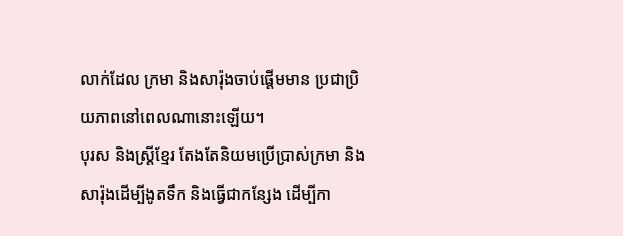លាក់ដែល ក្រមា និងសារ៉ុងចាប់ផ្តើមមាន ប្រជាប្រិយភាពនៅពេលណានោះឡើយ។
បុរស និងស្ដ្រីខ្មែរ តែងតែនិយមប្រើប្រាស់ក្រមា និងសារ៉ុងដើម្បីងូតទឹក និងធ្វើជាកន្សែង ដើម្បីកា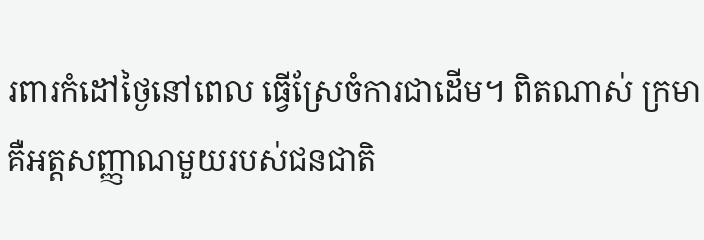រពារកំដៅថ្ងៃនៅពេល ធ្វើស្រែចំការជាដើម។ ពិតណាស់ ក្រមា គឺអត្តសញ្ញាណមួយរបស់ជនជាតិ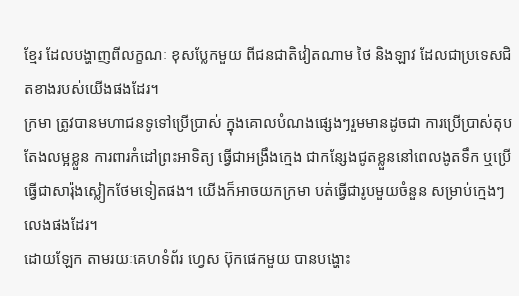ខ្មែរ ដែលបង្ហាញពីលក្ខណៈ ខុសប្លែកមួយ ពីជនជាតិវៀតណាម ថៃ និងឡាវ ដែលជាប្រទេសជិតខាងរបស់យើងផងដែរ។
ក្រមា ត្រូវបានមហាជនទូទៅប្រើប្រាស់ ក្នុងគោលបំណងផ្សេងៗរួមមានដូចជា ការប្រើប្រាស់តុបតែងលម្អខ្លួន ការពារកំដៅព្រះអាទិត្យ ធ្វើជាអង្រឹងក្មេង ជាកន្សែងជូតខ្លួននៅពេលងូតទឹក ឬប្រើធ្វើជាសារ៉ុងស្លៀកថែមទៀតផង។ យើងក៏អាចយកក្រមា បត់ធ្វើជារូបមួយចំនួន សម្រាប់ក្មេងៗលេងផងដែរ។
ដោយឡែក តាមរយៈគេហទំព័រ ហ្វេស ប៊ុកផេកមួយ បានបង្ហោះ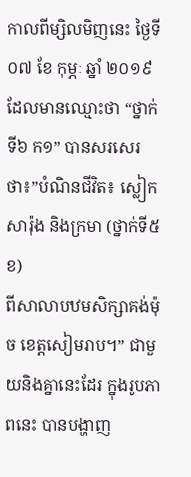កាលពីម្សិលមិញនេះ ថ្ងៃទី ០៧ ខែ កុម្ភៈ ឆ្នាំ ២០១៩ ដែលមានឈ្មោះថា “ថ្នាក់ទី៦ ក១” បានសរសេរថា៖”បំណិនជីវិត៖ ស្លៀកសារ៉ុង និងក្រមា (ថ្នាក់ទី៥ ខ)
ពីសាលាបឋមសិក្សាគង់ម៉ុច ខេត្តសៀមរាប។” ជាមួយនិងគ្នានេះដែរ ក្នុងរូបភាពនេះ បានបង្ហាញ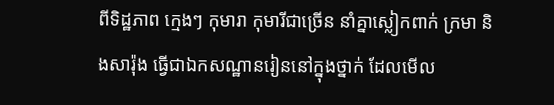ពីទិដ្ឋភាព ក្មេងៗ កុមារា កុមារីជាច្រើន នាំគ្នាស្លៀកពាក់ ក្រមា និងសារ៉ុង ធ្វើជាឯកសណ្ឋានរៀននៅក្នុងថ្នាក់ ដែលមើល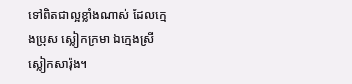ទៅពិតជាល្អខ្លាំងណាស់ ដែលក្មេងប្រុស ស្លៀកក្រមា ឯក្មេងស្រី ស្លៀកសារ៉ុង។